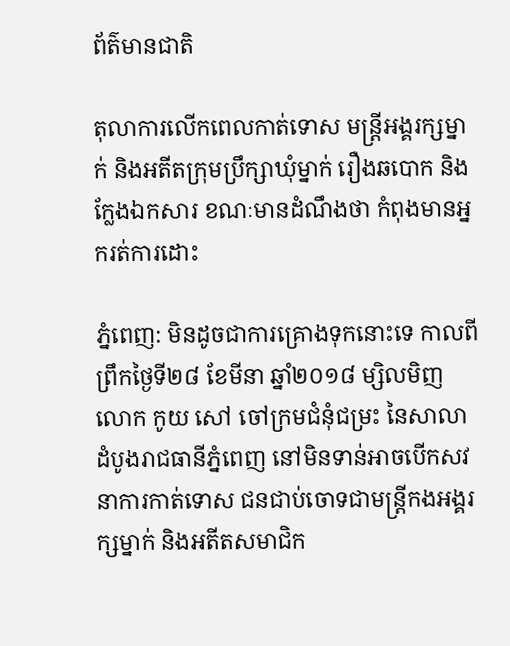ព័ត៌មានជាតិ

តុលាការលើកពេលកាត់ទោស មន្ត្រីអង្គរក្សម្នាក់ និងអតីតក្រុមប្រឹក្សាឃុំម្នាក់ រឿងឆបោក និងក្លែងឯកសារ ខណៈមានដំណឹងថា កំពុងមានអ្នករត់ការដោះ

ភ្នំពេញ: មិនដូចជាការគ្រោងទុកនោះទេ កាលពីព្រឹកថ្ងៃទី២៨ ខែមីនា ឆ្នាំ២០១៨ ម្សិលមិញ លោក កូយ សៅ ចៅក្រមជំនុំជម្រះ នៃសាលាដំបូងរាជធានីភ្នំពេញ នៅមិនទាន់អាចបើកសវនាការកាត់ទោស ជនជាប់ចោទជាមន្ត្រីកងអង្គរក្សម្នាក់ និងអតីតសមាជិក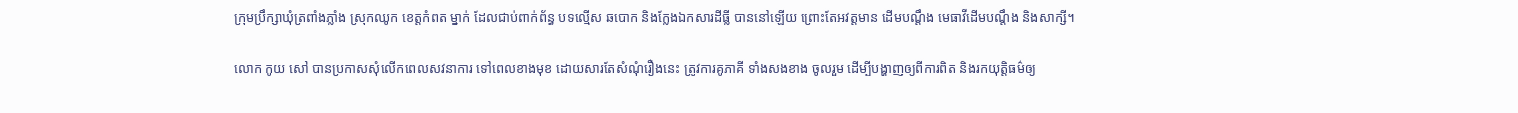ក្រុមប្រឹក្សាឃុំត្រពាំងភ្លាំង ស្រុកឈូក ខេត្តកំពត ម្នាក់ ដែលជាប់ពាក់ព័ន្ធ បទល្មើស ឆបោក និងក្លែងឯកសារដីធ្លី បាននៅឡើយ ព្រោះតែអវត្តមាន ដើមបណ្តឹង មេធាវីដើមបណ្តឹង និងសាក្សី។

លោក កូយ សៅ បានប្រកាសសុំលើកពេលសវនាការ ទៅពេលខាងមុខ ដោយសារតែសំណុំរឿងនេះ ត្រូវការគូភាគី ទាំងសងខាង ចូលរួម ដើម្បីបង្ហាញឲ្យពីការពិត និងរកយុត្តិធម៌ឲ្យ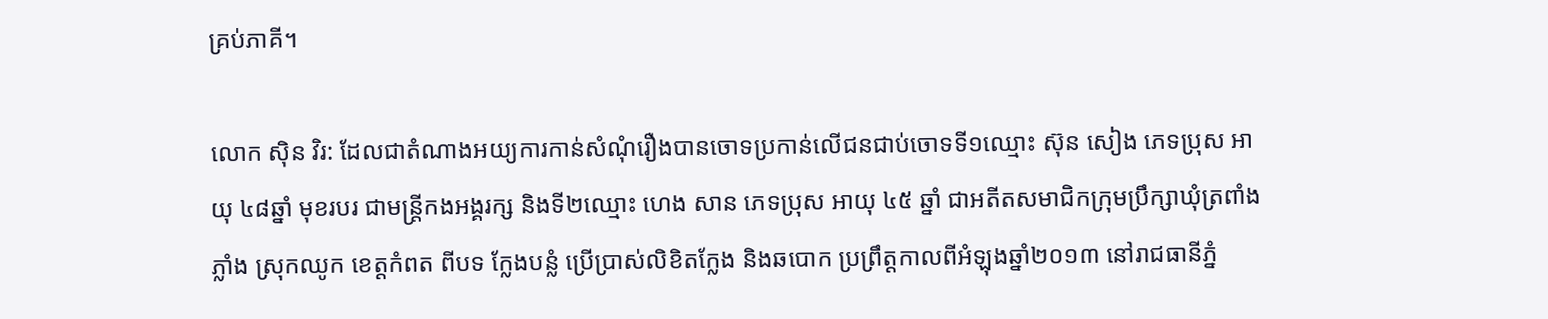គ្រប់ភាគី។

លោក ស៊ិន វិរ: ដែលជាតំណាងអយ្យការកាន់សំណុំរឿងបានចោទប្រកាន់លើជនជាប់ចោទទី១ឈ្មោះ ស៊ុន សៀង ភេទប្រុស អាយុ ៤៨ឆ្នាំ មុខរបរ ជាមន្ត្រីកងអង្គរក្ស និងទី២ឈ្មោះ ហេង សាន ភេទប្រុស អាយុ ៤៥ ឆ្នាំ ជាអតីតសមាជិកក្រុមប្រឹក្សាឃុំត្រពាំងភ្លាំង ស្រុកឈូក ខេត្តកំពត ពីបទ ក្លែងបន្លំ ប្រើប្រាស់លិខិតក្លែង និងឆបោក ប្រព្រឹត្តកាលពីអំឡុងឆ្នាំ២០១៣ នៅរាជធានីភ្នំ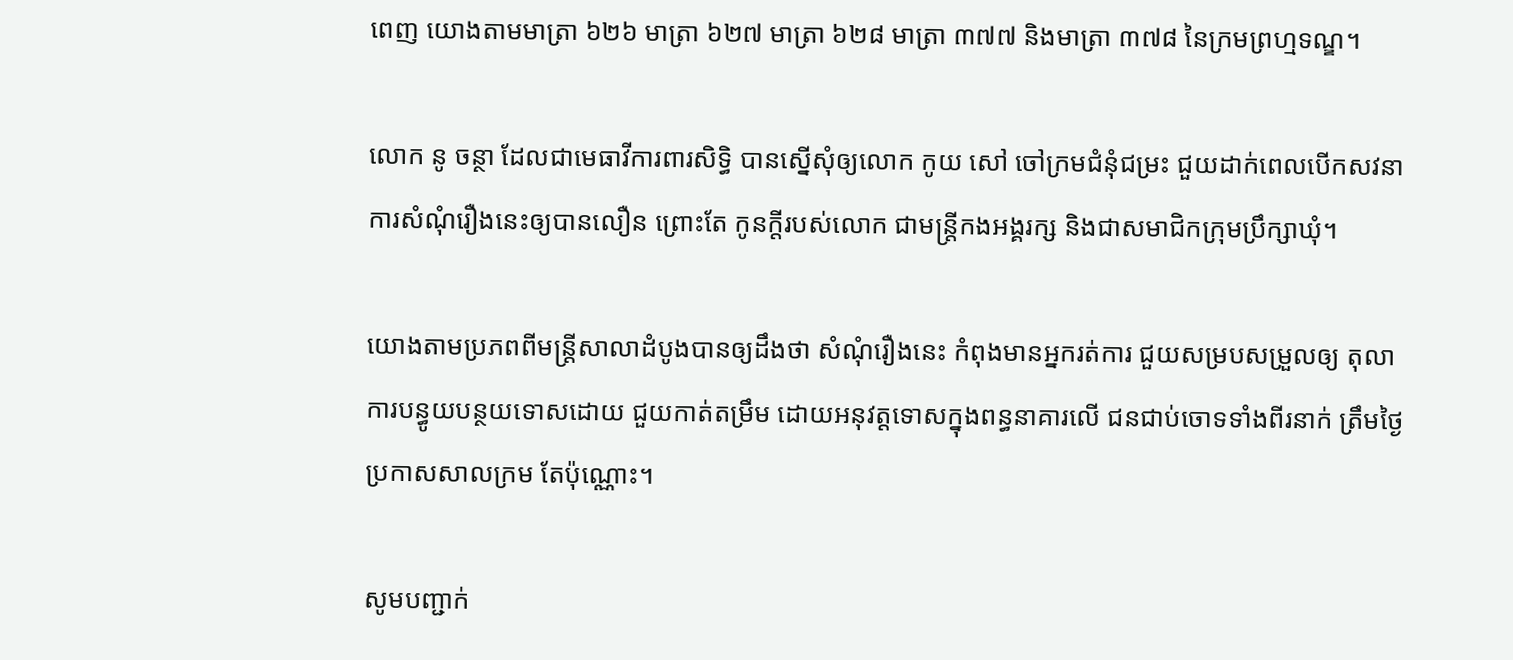ពេញ យោងតាមមាត្រា ៦២៦ មាត្រា ៦២៧ មាត្រា ៦២៨ មាត្រា ៣៧៧ និងមាត្រា ៣៧៨ នៃក្រមព្រហ្មទណ្ឌ។

លោក នូ ចន្ថា ដែលជាមេធាវីការពារសិទ្ធិ បានស្នើសុំឲ្យលោក កូយ សៅ ចៅក្រមជំនុំជម្រះ ជួយដាក់ពេលបើកសវនាការសំណុំរឿងនេះឲ្យបានលឿន ព្រោះតែ កូនក្តីរបស់លោក ជាមន្ត្រីកងអង្គរក្ស និងជាសមាជិកក្រុមប្រឹក្សាឃុំ។

យោងតាមប្រភពពីមន្ត្រីសាលាដំបូងបានឲ្យដឹងថា សំណុំរឿងនេះ កំពុងមានអ្នករត់ការ ជួយសម្របសម្រួលឲ្យ តុលាការបន្ធូយបន្ថយទោសដោយ ជួយកាត់តម្រឹម ដោយអនុវត្តទោសក្នុងពន្ធនាគារលើ ជនជាប់ចោទទាំងពីរនាក់ ត្រឹមថ្ងៃប្រកាសសាលក្រម តែប៉ុណ្ណោះ។

សូមបញ្ជាក់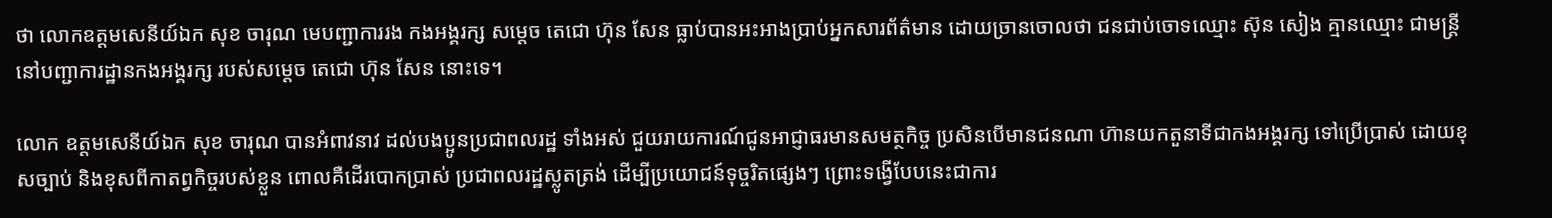ថា លោកឧត្តមសេនីយ៍ឯក សុខ ចារុណ មេបញ្ជាការរង កងអង្គរក្ស សម្តេច តេជោ ហ៊ុន សែន ធ្លាប់បានអះអាងប្រាប់អ្នកសារព័ត៌មាន ដោយច្រានចោលថា ជនជាប់ចោទឈ្មោះ ស៊ុន សៀង គ្មានឈ្មោះ ជាមន្ត្រីនៅបញ្ជាការដ្ឋានកងអង្គរក្ស របស់សម្តេច តេជោ ហ៊ុន សែន នោះទេ។

លោក ឧត្តមសេនីយ៍ឯក សុខ ចារុណ បានអំពាវនាវ ដល់បងប្អូនប្រជាពលរដ្ឋ ទាំងអស់ ជួយរាយការណ៍ជូនអាជ្ញាធរមានសមត្ថកិច្ច ប្រសិនបើមានជនណា ហ៊ានយកតួនាទីជាកងអង្គរក្ស ទៅប្រើប្រាស់ ដោយខុសច្បាប់ និងខុសពីកាតព្វកិច្ចរបស់ខ្លួន ពោលគឺដើរបោកប្រាស់ ប្រជាពលរដ្ឋស្លូតត្រង់ ដើម្បីប្រយោជន៍ទុច្ចរិតផ្សេងៗ ព្រោះទង្វើបែបនេះជាការ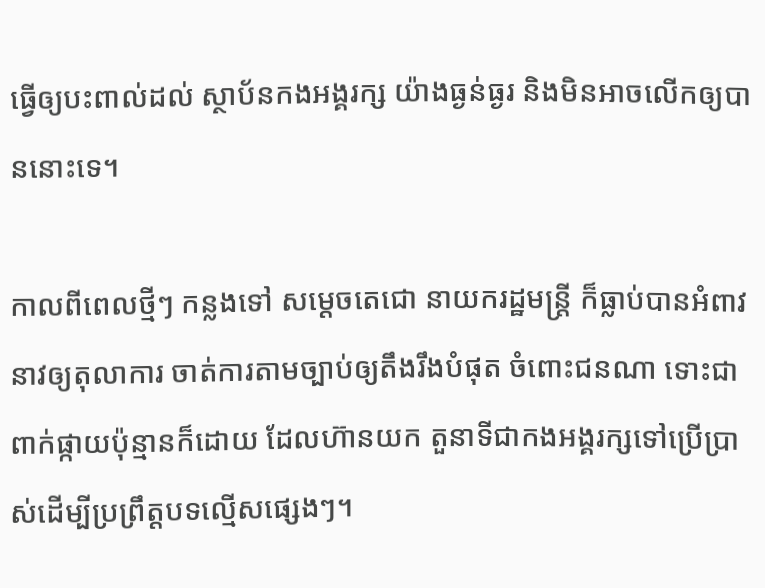ធ្វើឲ្យបះពាល់ដល់ ស្ថាប័នកងអង្គរក្ស យ៉ាងធ្ងន់ធ្ងរ និងមិនអាចលើកឲ្យបាននោះទេ។

កាលពីពេលថ្មីៗ កន្លងទៅ សម្តេចតេជោ នាយករដ្ឋមន្ត្រី ក៏ធ្លាប់បានអំពាវនាវឲ្យតុលាការ ចាត់ការតាមច្បាប់ឲ្យតឹងរឹងបំផុត ចំពោះជនណា ទោះជាពាក់ផ្កាយប៉ុន្មានក៏ដោយ ដែលហ៊ានយក តួនាទីជាកងអង្គរក្សទៅប្រើប្រាស់ដើម្បីប្រព្រឹត្តបទល្មើសផ្សេងៗ។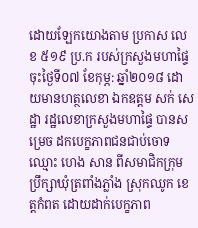ដោយឡែកយោងតាម ប្រកាស លេខ ៥១៩ ប្រ.ក របស់ក្រសួងមហាផ្ទៃ ចុះថ្ងៃទី០៧ ខែកុម្ភ: ឆ្នាំ២០១៨ ដោយមានហត្ថលេខា ឯកឧត្តម សក់ សេដ្ឋា រដ្ឋលេខាក្រសួងមហាផ្ទៃ បានសម្រេច ដកបេក្ខភាពជនជាប់ចោទឈ្មោះ ហេង សាន ពីសមាជិកក្រុមប្រឹក្សាឃុំត្រពាំងភ្លាំង ស្រុកឈូក ខេត្តកំពត ដោយដាក់បេក្ខភាព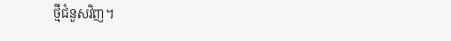ថ្មីជំនួសវិញ។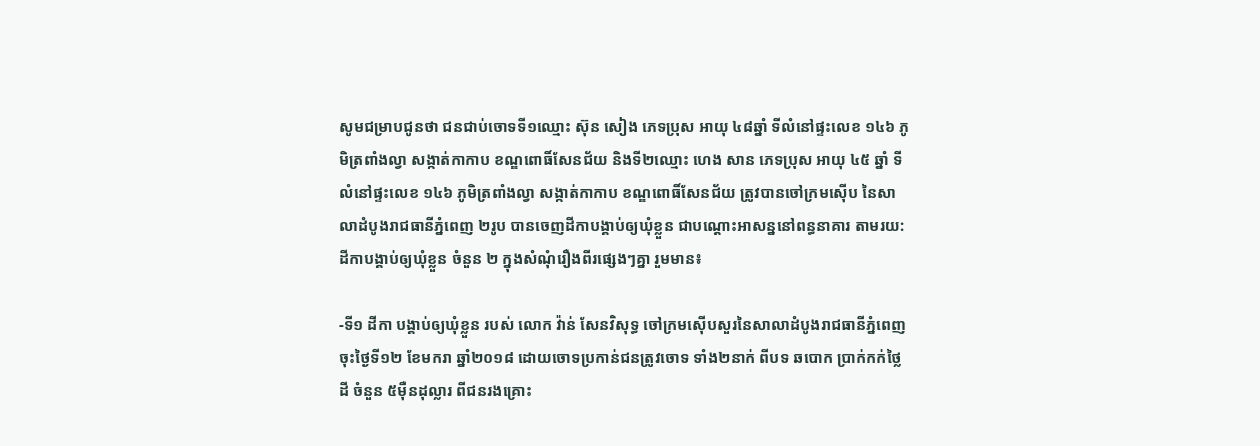សូមជម្រាបជូនថា ជនជាប់ចោទទី១ឈ្មោះ ស៊ុន សៀង ភេទប្រុស អាយុ ៤៨ឆ្នាំ ទីលំនៅផ្ទះលេខ ១៤៦ ភូមិត្រពាំងល្វា សង្កាត់កាកាប ខណ្ឌពោធិ៍សែនជ័យ និងទី២ឈ្មោះ ហេង សាន ភេទប្រុស អាយុ ៤៥ ឆ្នាំ ទីលំនៅផ្ទះលេខ ១៤៦ ភូមិត្រពាំងល្វា សង្កាត់កាកាប ខណ្ឌពោធិ៍សែនជ័យ ត្រូវបានចៅក្រមស៊ើប នៃសាលាដំបូងរាជធានីភ្នំពេញ ២រូប បានចេញដីកាបង្គាប់ឲ្យឃុំខ្លួន ជាបណ្តោះអាសន្ននៅពន្ធនាគារ តាមរយ:ដីកាបង្គាប់ឲ្យឃុំខ្លួន ចំនួន ២ ក្នុងសំណុំរឿងពីរផ្សេងៗគ្នា រួមមាន៖

-ទី១ ដីកា បង្គាប់ឲ្យឃុំខ្លួន របស់ លោក វ៉ាន់ សែនវិសុទ្ធ ចៅក្រមស៊ើបសួរនៃសាលាដំបូងរាជធានីភ្នំពេញ ចុះថ្ងៃទី១២ ខែមករា ឆ្នាំ២០១៨ ដោយចោទប្រកាន់ជនត្រូវចោទ ទាំង២នាក់ ពីបទ ឆបោក ប្រាក់កក់ថ្លៃដី ចំនួន ៥ម៉ឺនដុល្លារ ពីជនរងគ្រោះ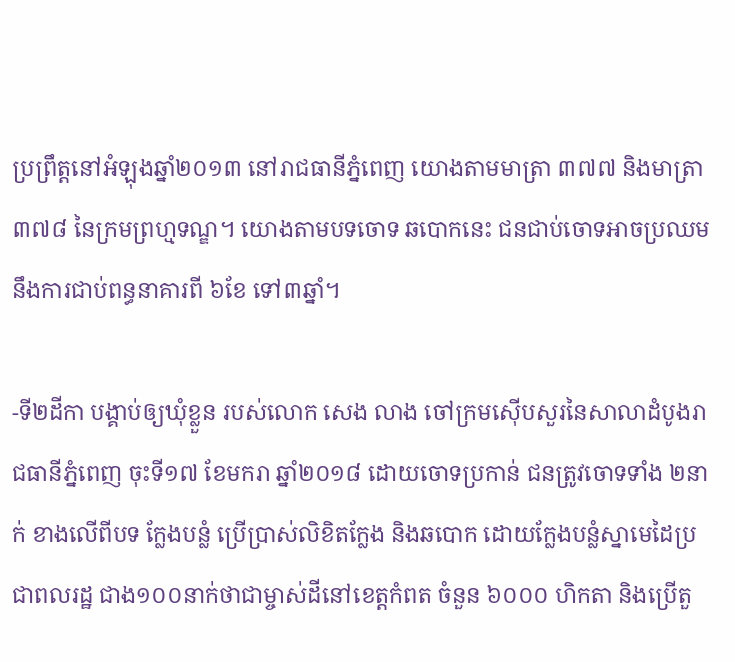ប្រព្រឹត្តនៅអំឡុងឆ្នាំ២០១៣ នៅរាជធានីភ្នំពេញ យោងតាមមាត្រា ៣៧៧ និងមាត្រា ៣៧៨ នៃក្រមព្រហ្មទណ្ឌ។ យោងតាមបទចោទ ឆបោកនេះ ជនជាប់ចោទអាចប្រឈមនឹងការជាប់ពន្ធនាគារពី ៦ខែ ទៅ៣ឆ្នាំ។

-ទី២ដីកា បង្គាប់ឲ្យឃុំខ្លួន របស់លោក សេង លាង ចៅក្រមស៊ើបសួរនៃសាលាដំបូងរាជធានីភ្នំពេញ ចុះទី១៧ ខែមករា ឆ្នាំ២០១៨ ដោយចោទប្រកាន់ ជនត្រូវចោទទាំង ២នាក់ ខាងលើពីបទ ក្លែងបន្លំ ប្រើប្រាស់លិខិតក្លែង និងឆបោក ដោយក្លែងបន្លំស្នាមេដៃប្រជាពលរដ្ឋ ជាង១០០នាក់ថាជាម្ចាស់ដីនៅខេត្តកំពត ចំនួន ៦០០០ ហិកតា និងប្រើតួ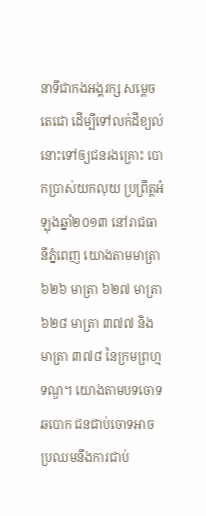នាទីជាកងអង្គរក្ស សម្តេច តេជោ ដើម្បីទៅលក់ដីខ្យល់នោះទៅឲ្យជនរងគ្រោះ បោកប្រាស់យកលុយ ប្រព្រឹត្តអំឡុងឆ្នាំ២០១៣ នៅរាជធានីភ្នំពេញ យោងតាមមាត្រា ៦២៦ មាត្រា ៦២៧ មាត្រា ៦២៨ មាត្រា ៣៧៧ និងមាត្រា ៣៧៨ នៃក្រមព្រហ្មទណ្ឌ។ យោងតាមបទចោទ ឆបោក ជនជាប់ចោទអាចប្រឈមនឹងការជាប់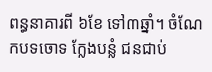ពន្ធនាគារពី ៦ខែ ទៅ៣ឆ្នាំ។ ចំណែកបទចោទ ក្លែងបន្លំ ជនជាប់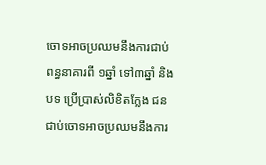ចោទអាចប្រឈមនឹងការជាប់ពន្ធនាគារពី ១ឆ្នាំ ទៅ៣ឆ្នាំ និងបទ ប្រើប្រាស់លិខិតក្លែង ជនជាប់ចោទអាចប្រឈមនឹងការ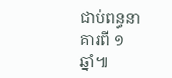ជាប់ពន្ធនាគារពី ១ឆ្នាំ៕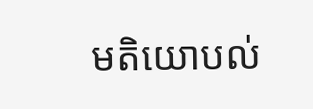មតិយោបល់